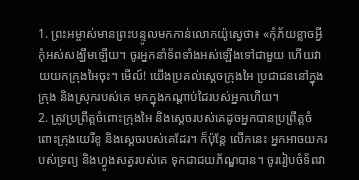1. ព្រះអម្ចាស់មានព្រះបន្ទូលមកកាន់លោកយ៉ូស្វេថា៖ «កុំភ័យខ្លាចអ្វី កុំអស់សង្ឃឹមឡើយ។ ចូរអ្នកនាំទ័ពទាំងអស់ឡើងទៅជាមួយ ហើយវាយយកក្រុងអៃចុះ។ មើល៍! យើងប្រគល់ស្ដេចក្រុងអៃ ប្រជាជននៅក្នុងក្រុង និងស្រុករបស់គេ មកក្នុងកណ្ដាប់ដៃរបស់អ្នកហើយ។
2. ត្រូវប្រព្រឹត្តចំពោះក្រុងអៃ និងស្ដេចរបស់គេដូចអ្នកបានប្រព្រឹត្តចំពោះក្រុងយេរីខូ និងស្ដេចរបស់គេដែរ។ ក៏ប៉ុន្តែ លើកនេះ អ្នកអាចយករបស់ទ្រព្យ និងហ្វូងសត្វរបស់គេ ទុកជាជយភ័ណ្ឌបាន។ ចូររៀបចំទ័ពវា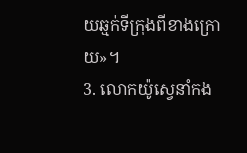យឆ្មក់ទីក្រុងពីខាងក្រោយ»។
3. លោកយ៉ូស្វេនាំកង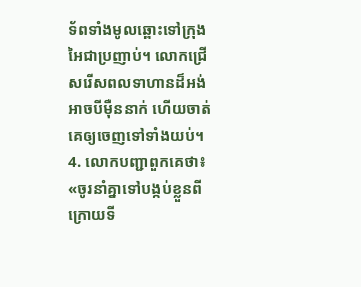ទ័ពទាំងមូលឆ្ពោះទៅក្រុងអៃជាប្រញាប់។ លោកជ្រើសរើសពលទាហានដ៏អង់អាចបីម៉ឺននាក់ ហើយចាត់គេឲ្យចេញទៅទាំងយប់។
4. លោកបញ្ជាពួកគេថា៖ «ចូរនាំគ្នាទៅបង្កប់ខ្លួនពីក្រោយទី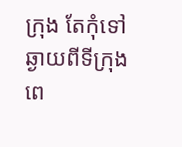ក្រុង តែកុំទៅឆ្ងាយពីទីក្រុងពេ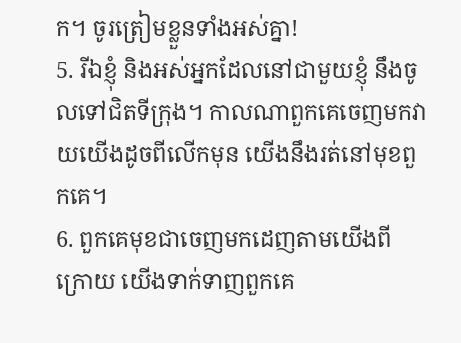ក។ ចូរត្រៀមខ្លួនទាំងអស់គ្នា!
5. រីឯខ្ញុំ និងអស់អ្នកដែលនៅជាមួយខ្ញុំ នឹងចូលទៅជិតទីក្រុង។ កាលណាពួកគេចេញមកវាយយើងដូចពីលើកមុន យើងនឹងរត់នៅមុខពួកគេ។
6. ពួកគេមុខជាចេញមកដេញតាមយើងពីក្រោយ យើងទាក់ទាញពួកគេ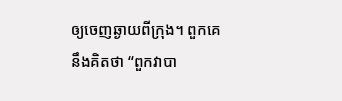ឲ្យចេញឆ្ងាយពីក្រុង។ ពួកគេនឹងគិតថា “ពួកវាបា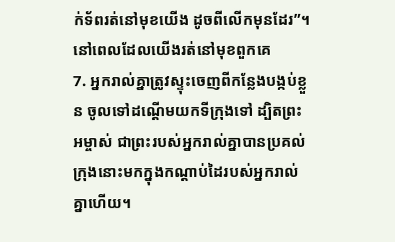ក់ទ័ពរត់នៅមុខយើង ដូចពីលើកមុនដែរ”។ នៅពេលដែលយើងរត់នៅមុខពួកគេ
7. អ្នករាល់គ្នាត្រូវស្ទុះចេញពីកន្លែងបង្កប់ខ្លួន ចូលទៅដណ្ដើមយកទីក្រុងទៅ ដ្បិតព្រះអម្ចាស់ ជាព្រះរបស់អ្នករាល់គ្នាបានប្រគល់ក្រុងនោះមកក្នុងកណ្ដាប់ដៃរបស់អ្នករាល់គ្នាហើយ។